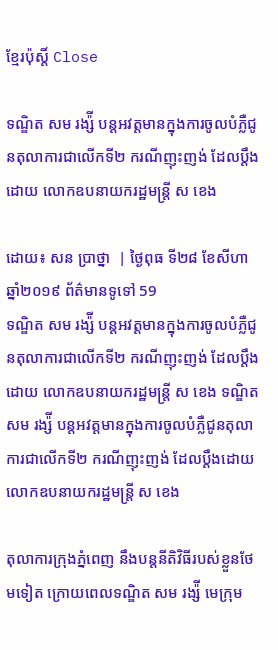ខ្មែរប៉ុស្ដិ៍ Close

ទណ្ឌិត សម រង្ស៉ី បន្តអវត្តមានក្នុងការចូលបំភ្លឺជូនតុលាការជាលើកទី២ ករណីញុះញង់ ដែលប្តឹងដោយ លោកឧបនាយករដ្ឋមន្ត្រី ស ខេង

ដោយ៖ សន ប្រាថ្នា  | ថ្ងៃពុធ ទី២៨ ខែសីហា ឆ្នាំ២០១៩ ព័ត៌មានទូទៅ 59
ទណ្ឌិត សម រង្ស៉ី បន្តអវត្តមានក្នុងការចូលបំភ្លឺជូនតុលាការជាលើកទី២ ករណីញុះញង់ ដែលប្តឹងដោយ លោកឧបនាយករដ្ឋមន្ត្រី ស ខេង ទណ្ឌិត សម រង្ស៉ី បន្តអវត្តមានក្នុងការចូលបំភ្លឺជូនតុលាការជាលើកទី២ ករណីញុះញង់ ដែលប្តឹងដោយ លោកឧបនាយករដ្ឋមន្ត្រី ស ខេង

តុលាការក្រុងភ្នំពេញ នឹងបន្តនីតិវិធីរបស់ខ្លួនថែមទៀត ក្រោយពេលទណ្ឌិត សម រង្ស៉ី មេក្រុម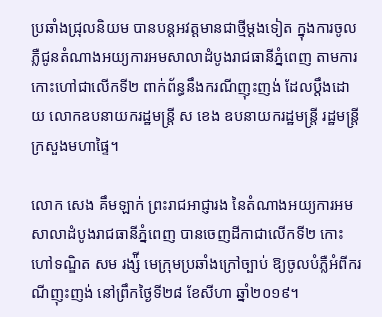ប្រឆាំងជ្រុលនិយម បានបន្តអវត្តមានជាថ្មីម្តងទៀត ក្នុងការចូលភ្លឺជូនតំណាងអយ្យការអមសាលាដំបូងរាជធានីភ្នំពេញ តាមការកោះហៅជាលើកទី២ ពាក់ព័ន្ធនឹងករណីញុះញង់ ដែលប្តឹងដោយ លោកឧបនាយករដ្ឋមន្ត្រី ស ខេង ឧបនាយករដ្ឋមន្រ្តី រដ្ឋមន្រ្តីក្រសួងមហាផ្ទៃ។

លោក សេង គឹមឡាក់ ព្រះរាជអាជ្ញារង នៃតំណាងអយ្យការអមសាលាដំបូងរាជធានីភ្នំពេញ បានចេញដីកាជាលើកទី២ កោះហៅទណ្ឌិត សម រង្ស៉ី មេក្រុមប្រឆាំងក្រៅច្បាប់ ឱ្យចូលបំភ្លឺអំពីករណីញុះញង់ នៅព្រឹកថ្ងៃទី២៨ ខែសីហា ឆ្នាំ២០១៩។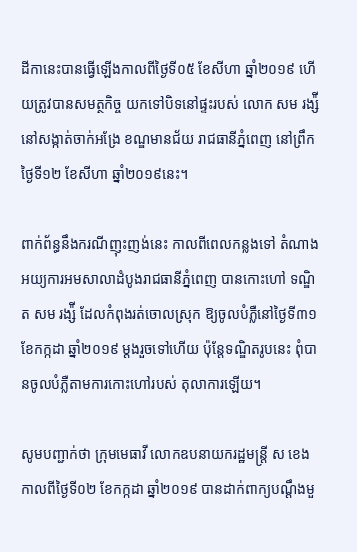ដីកានេះបានធ្វើឡើងកាលពីថ្ងៃទី០៥ ខែសីហា ឆ្នាំ២០១៩ ហើយត្រូវបានសមត្ថកិច្ច យកទៅបិទនៅផ្ទះរបស់ លោក សម រង្ស៉ី នៅសង្កាត់ចាក់អង្រែ ខណ្ឌមានជ័យ រាជធានីភ្នំពេញ នៅព្រឹកថ្ងៃទី១២ ខែសីហា ឆ្នាំ២០១៩នេះ។

ពាក់ព័ន្ធនឹងករណីញុះញង់នេះ កាលពីពេលកន្លងទៅ តំណាងអយ្យការអមសាលាដំបូងរាជធានីភ្នំពេញ បានកោះហៅ ទណ្ឌិត សម រង្ស៉ី ដែលកំពុងរត់ចោលស្រុក ឱ្យចូលបំភ្លឺនៅថ្ងៃទី៣១ ខែកក្កដា ឆ្នាំ២០១៩ ម្តងរួចទៅហើយ ប៉ុន្តែទណ្ឌិតរូបនេះ ពុំបានចូលបំភ្លឺតាមការកោះហៅរបស់ តុលាការឡើយ។

សូមបញ្ជាក់ថា ក្រុមមេធាវី លោកឧបនាយករដ្ឋមន្ត្រី ស ខេង កាលពីថ្ងៃទី០២ ខែកក្កដា ឆ្នាំ២០១៩ បានដាក់ពាក្យបណ្តឹងមួ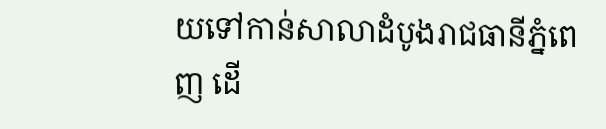យទៅកាន់សាលាដំបូងរាជធានីភ្នំពេញ ដើ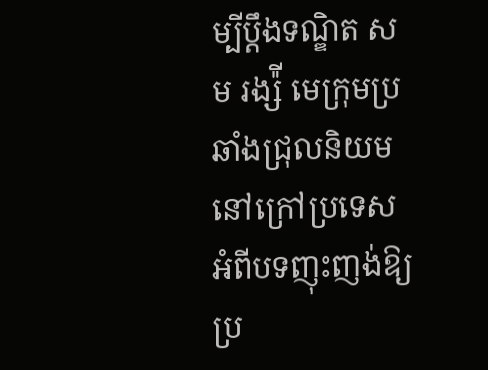ម្បីប្តឹងទណ្ឌិត សម រង្ស៉ី មេក្រុមប្រឆាំងជ្រុលនិយមនៅក្រៅប្រទេស អំពីបទញុះញង់ឱ្យប្រ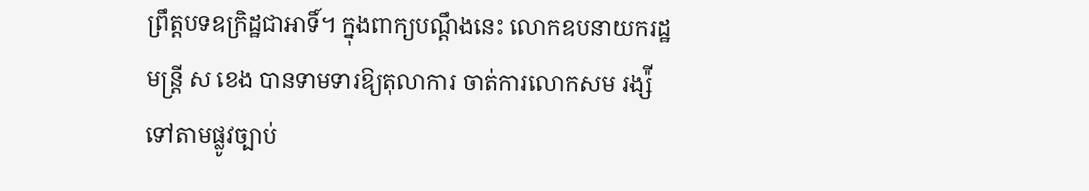ព្រឹត្តបទឧក្រិដ្ឋជាអាទិ៍។ ក្នុងពាក្យបណ្តឹងនេះ លោកឧបនាយករដ្ឋមន្ត្រី ស ខេង បានទាមទារឱ្យតុលាការ ចាត់ការលោកសម រង្ស៉ី ទៅតាមផ្លូវច្បាប់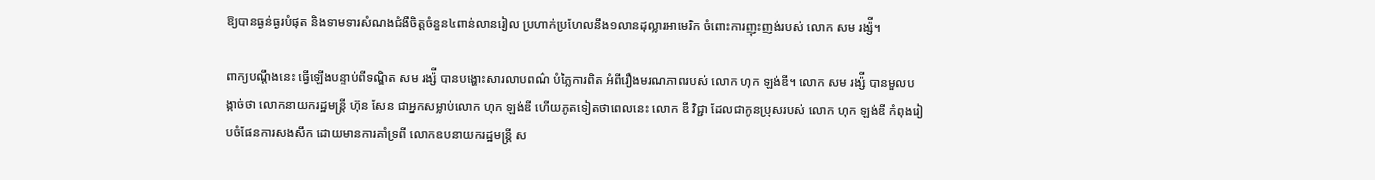ឱ្យបានធ្ងន់ធ្ងរបំផុត និងទាមទារសំណងជំងឺចិត្តចំនួន៤ពាន់លានរៀល ប្រហាក់ប្រហែលនឹង១លានដុល្លារអាមេរិក ចំពោះការញុះញង់របស់ លោក សម រង្ស៉ី។

ពាក្យបណ្តឹងនេះ ធ្វើឡើងបន្ទាប់ពីទណ្ឌិត សម រង្ស៉ី បានបង្ហោះសារលាបពណ៌ បំភ្លៃការពិត អំពីរឿងមរណភាពរបស់ លោក ហុក ឡង់ឌី។ លោក សម រង្ស៉ី បានមួលបង្កាច់ថា លោកនាយករដ្ឋមន្ត្រី ហ៊ុន សែន ជាអ្នកសម្លាប់លោក ហុក ឡង់ឌី ហើយភូតទៀតថាពេលនេះ លោក ឌី វិជ្ជា ដែលជាកូនប្រុសរបស់ លោក ហុក ឡង់ឌី កំពុងរៀបចំផែនការសងសឹក ដោយមានការគាំទ្រពី លោកឧបនាយករដ្ឋមន្ត្រី ស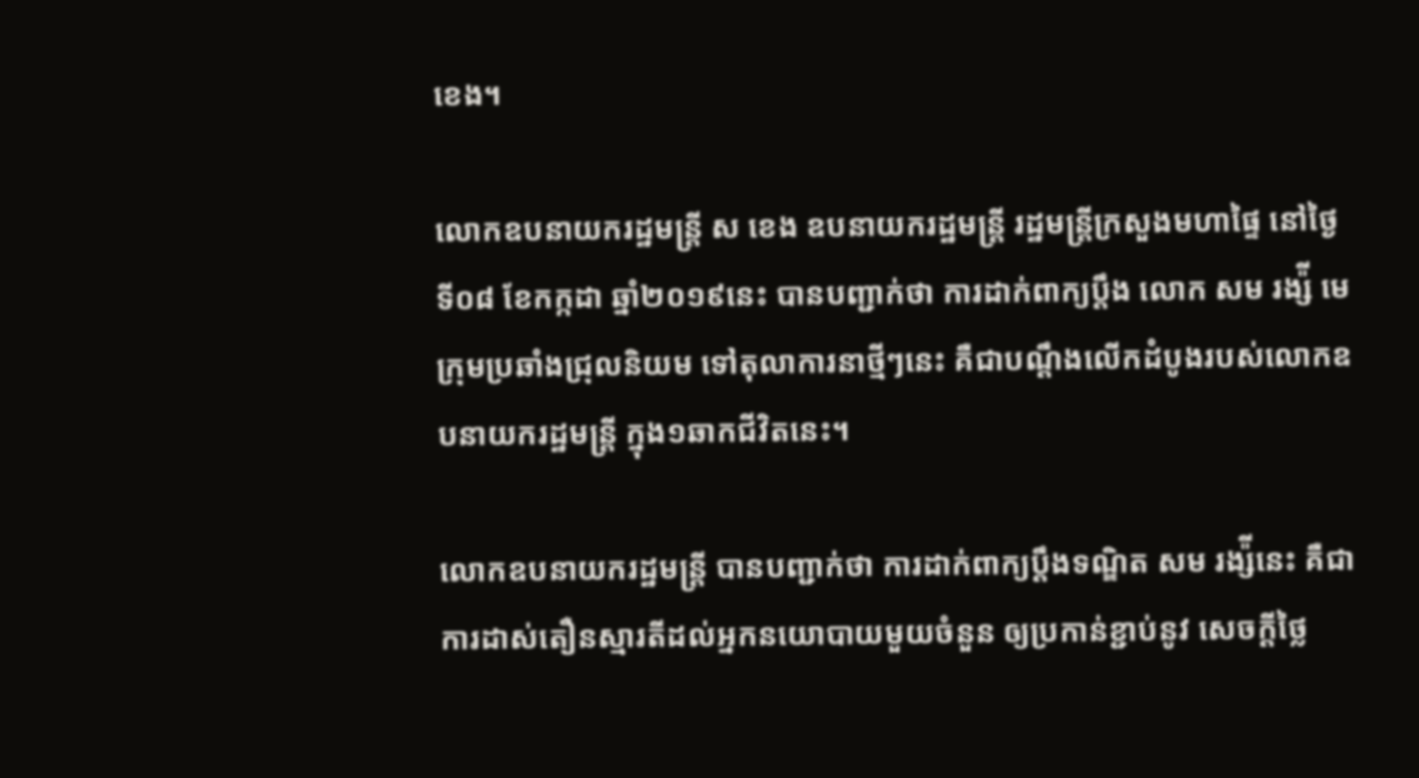ខេង។

លោកឧបនាយករដ្ឋមន្ត្រី ស ខេង ឧបនាយករដ្ឋមន្រ្តី រដ្ឋមន្រ្តីក្រសួងមហាផ្ទៃ នៅថ្ងៃទី០៨ ខែកក្កដា ឆ្នាំ២០១៩នេះ បានបញ្ជាក់ថា ការដាក់ពាក្យប្តឹង លោក សម រង្ស៉ី មេក្រុមប្រឆាំងជ្រុលនិយម ទៅតុលាការនាថ្មីៗនេះ គឺជាបណ្តឹងលើកដំបូងរបស់លោកឧបនាយករដ្ឋមន្ត្រី ក្នុង១ឆាកជីវិតនេះ។

លោកឧបនាយករដ្ឋមន្ត្រី បានបញ្ជាក់ថា ការដាក់ពាក្យប្តឹងទណ្ឌិត សម រង្ស៉ីនេះ គឺជាការដាស់តឿនស្មារតីដល់អ្នកនយោបាយមួយចំនួន ឲ្យប្រកាន់ខ្ជាប់នូវ សេចក្តីថ្លៃ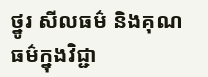ថ្នូរ សីលធម៌ និងគុណធម៌ក្នុងវិជ្ជា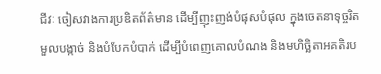ជីវៈ ចៀសវាងការប្រឌិតព័ត៌មាន ដើម្បីញុះញង់បំផុសបំផុល ក្នុងចេតនាទុច្ចរិតមួលបង្កាច់ និងបំបែកបំបាក់ ដើម្បីបំពេញគោលបំណង និងមហិច្ឆិតាអគតិរប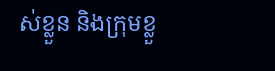ស់ខ្លួន និងក្រុមខ្លួ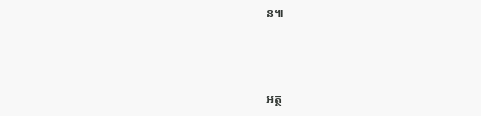ន៕



អត្ថ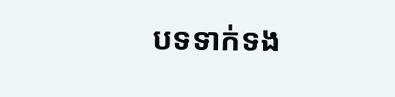បទទាក់ទង